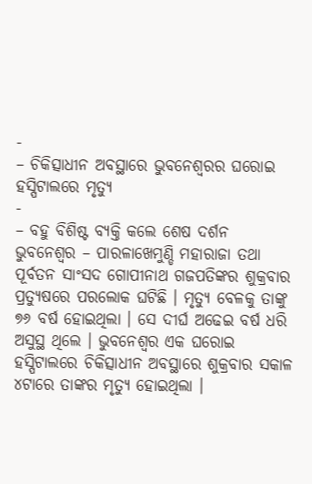-
– ଚିକିତ୍ସାଧୀନ ଅବସ୍ଥାରେ ଭୁବନେଶ୍ୱରର ଘରୋଇ ହସ୍ପିଟାଲରେ ମୃତ୍ୟୁ
-
– ବହୁ ବିଶିଷ୍ଟ ବ୍ୟକ୍ତି କଲେ ଶେଷ ଦର୍ଶନ
ଭୁବନେଶ୍ୱର – ପାରଳାଖେମୁଣ୍ଡି ମହାରାଜା ତଥା ପୂର୍ବତନ ସାଂସଦ ଗୋପୀନାଥ ଗଜପତିଙ୍କର ଶୁକ୍ରବାର ପ୍ରତ୍ୟୁଷରେ ପରଲୋକ ଘଟିଛି । ମୃତ୍ୟୁ ବେଳକୁ ତାଙ୍କୁ ୭୬ ବର୍ଷ ହୋଇଥିଲା । ସେ ଦୀର୍ଘ ଅଢେଇ ବର୍ଷ ଧରି ଅସୁସ୍ଥ ଥିଲେ । ଭୁବନେଶ୍ୱର ଏକ ଘରୋଇ ହସ୍ପିଟାଲରେ ଚିକିତ୍ସାଧୀନ ଅବସ୍ଥାରେ ଶୁକ୍ରବାର ସକାଳ ୪ଟାରେ ତାଙ୍କର ମୃତ୍ୟୁ ହୋଇଥିଲା ।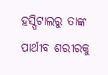ହସ୍ପିଟାଲରୁ ତାଙ୍କ ପାର୍ଥୀବ ଶରୀରକୁ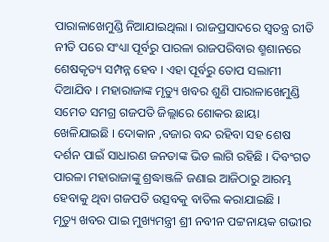ପାରାଳାଖେମୁଣ୍ଡି ନିଆଯାଇଥିଲା । ରାଜପ୍ରସାଦରେ ସ୍ୱତନ୍ତ୍ର ରୀତି ନୀତି ପରେ ସଂଧ୍ୟା ପୂର୍ବରୁ ପାରଳା ରାଜପରିବାର ଶ୍ମଶାନରେ ଶେଷକୃତ୍ୟ ସମ୍ପନ୍ନ ହେବ । ଏହା ପୂର୍ବରୁ ତୋପ ସଲାମୀ ଦିଆଯିବ । ମହାରାଜାଙ୍କ ମୃତ୍ୟୁ ଖବର ଶୁଣି ପାରାଳାଖେମୁଣ୍ଡି ସମେତ ସମଗ୍ର ଗଜପତି ଜିଲ୍ଲାରେ ଶୋକର ଛାୟା ଖେଳିଯାଇଛି । ଦୋକାନ ,ବଜାର ବନ୍ଦ ରହିବା ସହ ଶେଷ ଦର୍ଶନ ପାଇଁ ସାଧାରଣ ଜନତାଙ୍କ ଭିଡ ଲାଗି ରହିଛି । ଦିବଂଗତ ପାରଳା ମହାରାଜାଙ୍କୁ ଶ୍ରଦ୍ଧାଞ୍ଜଳି ଜଣାଇ ଆଜିଠାରୁ ଆରମ୍ଭ ହେବାକୁ ଥିବା ଗଜପତି ଉତ୍ସବକୁ ବାତିଲ କରାଯାଇଛି ।
ମୃତ୍ୟୁ ଖବର ପାଇ ମୁଖ୍ୟମନ୍ତ୍ରୀ ଶ୍ରୀ ନବୀନ ପଟ୍ଟନାୟକ ଗଭୀର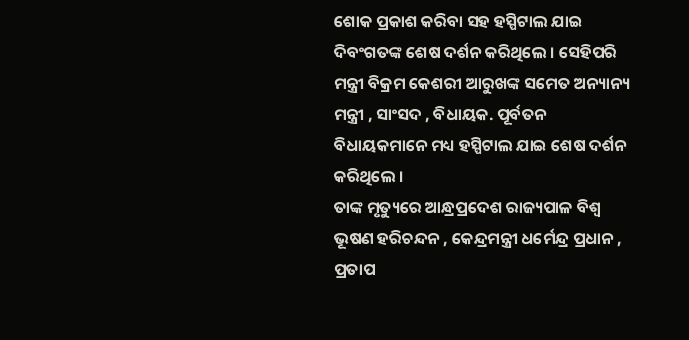ଶୋକ ପ୍ରକାଶ କରିବା ସହ ହସ୍ପିଟାଲ ଯାଇ ଦିବଂଗତଙ୍କ ଶେଷ ଦର୍ଶନ କରିଥିଲେ । ସେହିପରି ମନ୍ତ୍ରୀ ବିକ୍ରମ କେଶରୀ ଆରୁଖଙ୍କ ସମେତ ଅନ୍ୟାନ୍ୟ ମନ୍ତ୍ରୀ , ସାଂସଦ , ବିଧାୟକ. ପୂର୍ବତନ ବିଧାୟକମାନେ ମଧ୍ୟ ହସ୍ପିଟାଲ ଯାଇ ଶେଷ ଦର୍ଶନ କରିଥିଲେ ।
ତାଙ୍କ ମୃତ୍ୟୁରେ ଆନ୍ଧ୍ରପ୍ରଦେଶ ରାଜ୍ୟପାଳ ବିଶ୍ୱ ଭୂଷଣ ହରିଚନ୍ଦନ , କେନ୍ଦ୍ରମନ୍ତ୍ରୀ ଧର୍ମେନ୍ଦ୍ର ପ୍ରଧାନ , ପ୍ରତାପ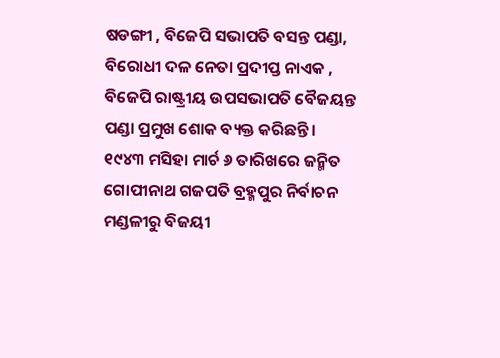ଷଡଙ୍ଗୀ , ବିଜେପି ସଭାପତି ବସନ୍ତ ପଣ୍ଡା, ବିରୋଧୀ ଦଳ ନେତା ପ୍ରଦୀପ୍ତ ନାଏକ , ବିଜେପି ରାଷ୍ଟ୍ରୀୟ ଉପସଭାପତି ବୈଜୟନ୍ତ ପଣ୍ଡା ପ୍ରମୁଖ ଶୋକ ବ୍ୟକ୍ତ କରିଛନ୍ତି ।
୧୯୪୩ ମସିହା ମାର୍ଚ ୬ ତାରିଖରେ ଜନ୍ମିତ ଗୋପୀନାଥ ଗଜପତି ବ୍ରହ୍ମପୁର ନିର୍ବାଚନ ମଣ୍ଡଳୀରୁ ବିଜୟୀ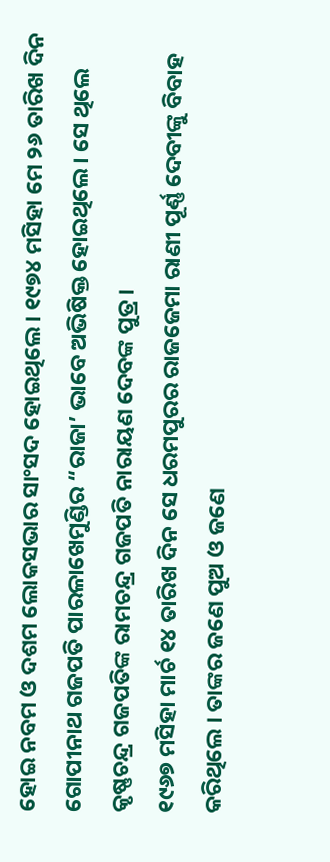ହୋଇ ନବମ ଓ ଦଶମ ଲୋକସଭାର ସାଂସଦ ହୋଇଥିଲେ । ୧୯୭୪ ମସିହା ମେ ୨୬ ତାରିଖ ଦିନ ଗୋପୀନାଥ ଗଜପତି ପାରଳାଖେମୁଣ୍ଡିର “ରାଜା’ ଭାବେ ଅଭିଷିକ୍ତ ହୋଇଥିଲେ । ସେ ଥିଲେ କୃଷ୍ଣଚନ୍ଦ୍ର ଗଜପତିଙ୍କ ରାମଚନ୍ଦ୍ର ଗଜପତି ନାରାୟଣ ଦେବଙ୍କ ପୁତ୍ର ।
୧୯୬୭ ମସିହା ମାର୍ଚ ୧୪ ତାରିଖ ଦିନ ସେ ଧରମପୁରର ରାଜଜେମା ରାଣୀ ପୂର୍ଣ୍ଣ ଦେବୀଙ୍କୁ ବିବାହ କରିଥିଲେ । ତାଙ୍କର ଜଣେ ପୁଅ ଓ ଜଣେ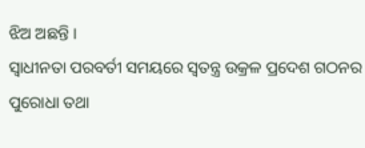ଝିଅ ଅଛନ୍ତି ।
ସ୍ୱାଧୀନତା ପରବର୍ତୀ ସମୟରେ ସ୍ୱତନ୍ତ୍ର ଉକ୍ରଳ ପ୍ରଦେଶ ଗଠନର ପୁରୋଧା ତଥା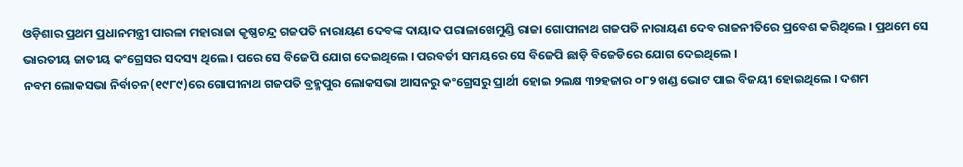ଓଡ଼ିଶାର ପ୍ରଥମ ପ୍ରଧାନମନ୍ତ୍ରୀ ପାରଳା ମହାରାଜା କୃଷ୍ଣଚନ୍ଦ୍ର ଗଜପତି ନାରାୟଣ ଦେବଙ୍କ ଦାୟାଦ ପରାଳାଖେମୁଣ୍ଡି ରାଜା ଗୋପୀନାଥ ଗଜପତି ନାରାୟଣ ଦେବ ରାଜନୀତିରେ ପ୍ରବେଶ କରିଥିଲେ । ପ୍ରଥମେ ସେ ଭାରତୀୟ ଜାତୀୟ କଂଗ୍ରେସର ସଦସ୍ୟ ଥିଲେ । ପରେ ସେ ବିଜେପି ଯୋଗ ଦେଇଥିଲେ । ପରବର୍ତୀ ସମୟରେ ସେ ବିଜେପି ଛାଡ଼ି ବିଜେଡିରେ ଯୋଗ ଦେଇଥିଲେ ।
ନବମ ଲୋକସଭା ନିର୍ବାଚନ(୧୯୮୯)ରେ ଗୋପୀନାଥ ଗଜପତି ବ୍ରହ୍ମପୁର ଲୋକସଭା ଆସନରୁ କଂଗ୍ରେସରୁ ପ୍ରାର୍ଥୀ ହୋଇ ୨ଲକ୍ଷ ୩୨ହଜାର ୦୮୨ ଖଣ୍ଡ ଭୋଟ ପାଇ ବିଜୟୀ ହୋଇଥିଲେ । ଦଶମ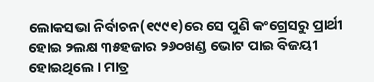ଲୋକସଭା ନିର୍ବାଚନ(୧୯୯୧)ରେ ସେ ପୁଣି କଂଗ୍ରେସରୁ ପ୍ରାର୍ଥୀ ହୋଇ ୨ଲକ୍ଷ ୩୫ହଜାର ୨୬୦ଖଣ୍ଡ ଭୋଟ ପାଇ ବିଜୟୀ ହୋଇଥିଲେ । ମାତ୍ର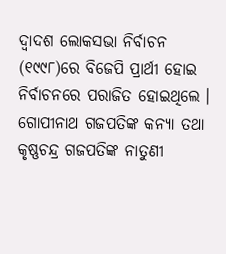ଦ୍ୱାଦଶ ଲୋକସଭା ନିର୍ବାଚନ (୧୯୯୮)ରେ ବିଜେପି ପ୍ରାର୍ଥୀ ହୋଇ ନିର୍ବାଚନରେ ପରାଜିତ ହୋଇଥିଲେ । ଗୋପୀନାଥ ଗଜପତିଙ୍କ କନ୍ୟା ତଥା କୃଷ୍ଣଚନ୍ଦ୍ର ଗଜପତିଙ୍କ ନାତୁଣୀ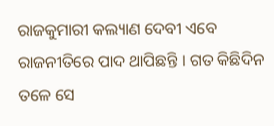ରାଜକୁମାରୀ କଲ୍ୟାଣ ଦେବୀ ଏବେ ରାଜନୀତିରେ ପାଦ ଥାପିଛନ୍ତି । ଗତ କିଛିଦିନ ତଳେ ସେ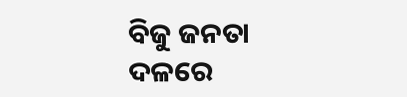ବିଜୁ ଜନତା ଦଳରେ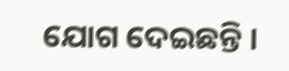ଯୋଗ ଦେଇଛନ୍ତି ।